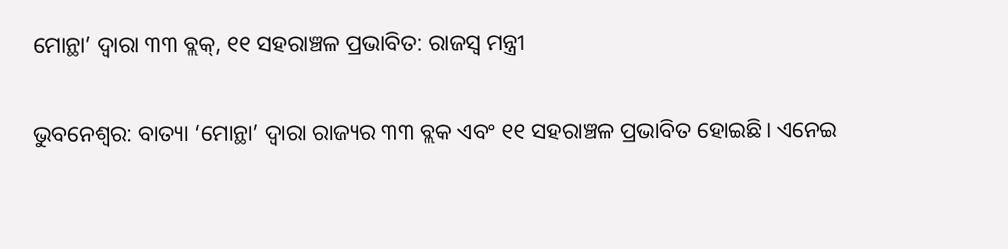ମୋନ୍ଥା’ ଦ୍ବାରା ୩୩ ବ୍ଲକ୍, ୧୧ ସହରାଞ୍ଚଳ ପ୍ରଭାବିତ: ରାଜସ୍ବ ମନ୍ତ୍ରୀ

ଭୁବନେଶ୍ୱର: ବାତ୍ୟା ‘ମୋନ୍ଥା’ ଦ୍ବାରା ରାଜ୍ୟର ୩୩ ବ୍ଲକ ଏବଂ ୧୧ ସହରାଞ୍ଚଳ ପ୍ରଭାବିତ ହୋଇଛି। ଏନେଇ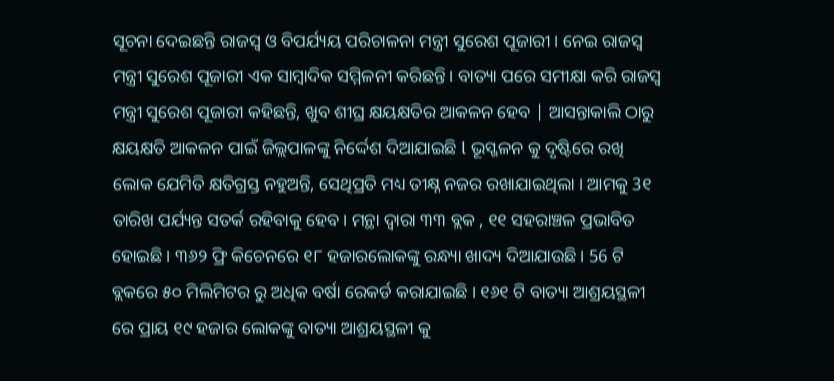ସୂଚନା ଦେଇଛନ୍ତି ରାଜସ୍ବ ଓ ବିପର୍ଯ୍ୟୟ ପରିଚାଳନା ମନ୍ତ୍ରୀ ସୁରେଶ ପୂଜାରୀ। ନେଇ ରାଜସ୍ୱ ମନ୍ତ୍ରୀ ସୁରେଶ ପୂଜାରୀ ଏକ ସାମ୍ବାଦିକ ସମ୍ମିଳନୀ କରିଛନ୍ତି। ବାତ୍ୟା ପରେ ସମୀକ୍ଷା କରି ରାଜସ୍ବ ମନ୍ତ୍ରୀ ସୁରେଶ ପୂଜାରୀ କହିଛନ୍ତି, ଖୁବ ଶୀଘ୍ର କ୍ଷୟକ୍ଷତିର ଆକଳନ ହେବ | ଆସନ୍ତାକାଲି ଠାରୁ କ୍ଷୟକ୍ଷତି ଆକଳନ ପାଇଁ ଜିଲ୍ଲପାଳଙ୍କୁ ନିର୍ଦ୍ଦେଶ ଦିଆଯାଇଛି l ଭୂସ୍ଖଳନ କୁ ଦୃଷ୍ଟିରେ ରଖି ଲୋକ ଯେମିତି କ୍ଷତିଗ୍ରସ୍ତ ନହୁଅନ୍ତି, ସେଥିପ୍ରତି ମଧ୍ୟ ତୀକ୍ଷ୍ନ ନଜର ରଖାଯାଇଥିଲା । ଆମକୁ 3୧ ତାରିଖ ପର୍ଯ୍ୟନ୍ତ ସତର୍କ ରହିବାକୁ ହେବ। ମନ୍ଥା ଦ୍ଵାରା ୩୩ ବ୍ଲକ , ୧୧ ସହରାଞ୍ଚଳ ପ୍ରଭାବିତ ହୋଇଛି। ୩୬୨ ଫ୍ରି କିଚେନରେ ୧୮ ହଜାରଲୋକଙ୍କୁ ରନ୍ଧ୍ୟା ଖାଦ୍ୟ ଦିଆଯାଉଛି। 56 ଟି ବ୍ଲକରେ ୫୦ ମିଲିମିଟର ରୁ ଅଧିକ ବର୍ଷା ରେକର୍ଡ କରାଯାଇଛି । ୧୬୧ ଟି ବାତ୍ୟା ଆଶ୍ରୟସ୍ଥଳୀ ରେ ପ୍ରାୟ ୧୯ ହଜାର ଲୋକଙ୍କୁ ବାତ୍ୟା ଆଶ୍ରୟସ୍ଥଳୀ କୁ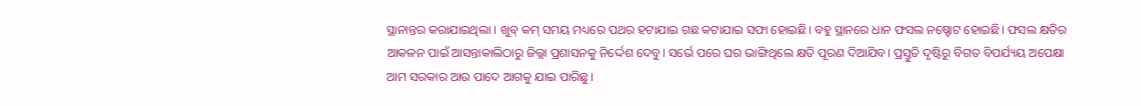ସ୍ଥାନାନ୍ତର କରାଯାଇଥିଲା । ଖୁବ୍ କମ୍ ସମୟ ମଧ୍ୟରେ ପଥର ହଟାଯାଇ ଗଛ କଟାଯାଇ ସଫା ହୋଇଛି। ବହୁ ସ୍ଥାନରେ ଧାନ ଫସଲ ନଷ୍ହୋଟ ହୋଇଛି। ଫସଲ କ୍ଷତିର ଆକଳନ ପାଇଁ ଆସନ୍ତାକାଲିଠାରୁ ଜିଲ୍ଲା ପ୍ରଶାସନକୁ ନିର୍ଦ୍ଦେଶ ଦେବୁ। ସର୍ଭେ ପରେ ଘର ଭାଙ୍ଗିଥିଲେ କ୍ଷତି ପୂରଣ ଦିଆଯିବ। ପ୍ରସ୍ତୁତି ଦୃଷ୍ଟିରୁ ବିଗତ ବିପର୍ଯ୍ୟୟ ଅପେକ୍ଷା ଆମ ସରକାର ଆଉ ପାଦେ ଆଗକୁ ଯାଇ ପାରିଛୁ।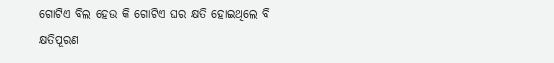ଗୋଟିଏ ବିଲ ହେଉ କି ଗୋଟିଏ ଘର କ୍ଷତି ହୋଇଥିଲେ ବି କ୍ଷତିପୂରଣ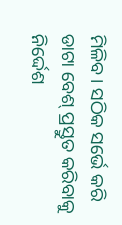ମିଳିବ। ସଠିକ ସର୍ଭେ କରି ଡାଟା ବେଶ୍ ପ୍ରସ୍ତୁତ କରିବାକୁ ନିର୍ଦ୍ଦେଶ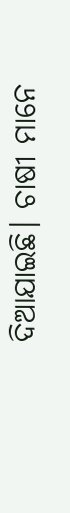ଦିଆଯାଇଛି। ଚାଷୀ ମାନେ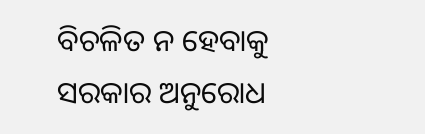ବିଚଳିତ ନ ହେବାକୁ ସରକାର ଅନୁରୋଧ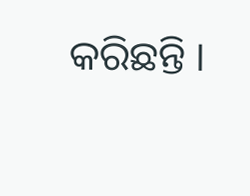କରିଛନ୍ତି ।